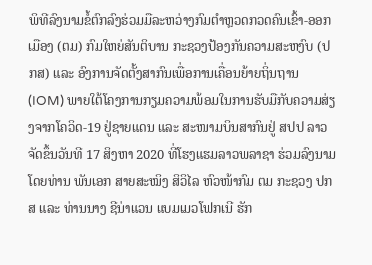ພິທີລົງນາມຂໍ້ຕົກລົງຮ່ວມມືລະຫວ່າງກົມຕຳຫຼວດກວດຄົນເຂົ້າ-ອອກເມືອງ (ຕມ) ກົມໃຫຍ່ສັນຕິບານ ກະຊວງປ້ອງກັນຄວາມສະຫງົບ (ປກສ) ແລະ ອົງການຈັດຕັ້ງສາກົນເພື່ອການເຄື່ອນຍ້າຍຖິ່ນຖານ (IOM) ພາຍໃຕ້ໂຄງການກຽມຄວາມພ້ອມໃນການຮັບມືກັບຄວາມສ່ຽງຈາກໂຄວິດ-19 ຢູ່ຊາຍແດນ ແລະ ສະໜາມບິນສາກົນຢູ່ ສປປ ລາວ ຈັດຂຶ້ນວັນທີ 17 ສິງຫາ 2020 ທີ່ໂຮງແຮມລາວພລາຊາ ຮ່ວມລົງນາມໂດຍທ່ານ ພັນເອກ ສາຍສະໝິງ ສິວິໄລ ຫົວໜ້າກົມ ຕມ ກະຊວງ ປກສ ແລະ ທ່ານນາງ ຊີນ່າແວນ ແບມເມວໂຟກເນີ ຮັກ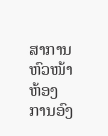ສາການຫົວໜ້າຫ້ອງການອົງ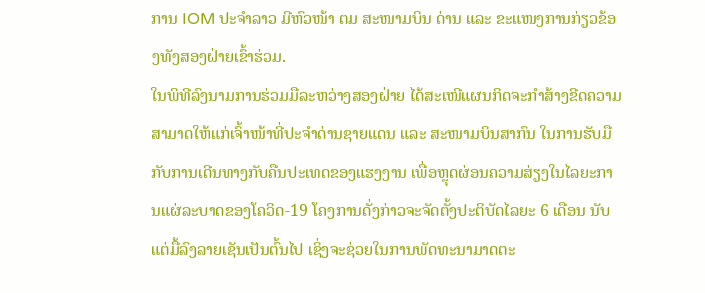ການ IOM ປະຈຳລາວ ມີຫົວໜ້າ ຕມ ສະໜາມບິນ ດ່ານ ແລະ ຂະແໜງການກ່ຽວຂ້ອງທັງສອງຝ່າຍເຂົ້າຮ່ວມ.
ໃນພິທີລົງນາມການຮ່ວມມືລະຫວ່າງສອງຝ່າຍ ໄດ້ສະເໜີແຜນກິດຈະກຳສ້າງຂີດຄວາມສາມາດໃຫ້ແກ່ເຈົ້າໜ້າທີ່ປະຈຳດ່ານຊາຍແດນ ແລະ ສະໜາມບິນສາກົນ ໃນການຮັບມືກັບການເດີນທາງກັບຄືນປະເທດຂອງແຮງງານ ເພື່ອຫຼຸດຜ່ອນຄວາມສ່ຽງໃນໄລຍະການແຜ່ລະບາດຂອງໂຄວິດ-19 ໂຄງການດັ່ງກ່າວຈະຈັດຕັ້ງປະຕິບັດໄລຍະ 6 ເດືອນ ນັບແຕ່ມື້ລົງລາຍເຊັນເປັນຕົ້ນໄປ ເຊິ່ງຈະຊ່ວຍໃນການພັດທະນາມາດຕະ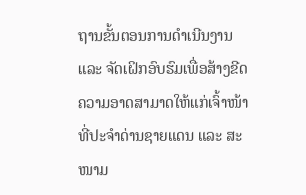ຖານຂັ້ນຕອນການດຳເນີນງານ ແລະ ຈັດເຝິກອົບຮົມເພື່ອສ້າງຂີດຄວາມອາດສາມາດໃຫ້ແກ່ເຈົ້າໜ້າທີ່ປະຈຳດ່ານຊາຍແດນ ແລະ ສະໜາມ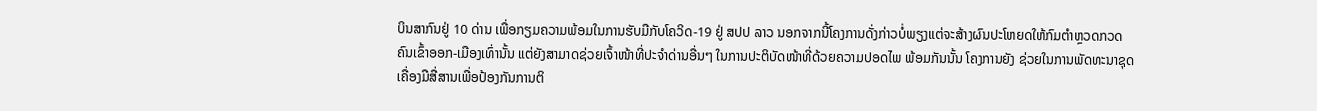ບິນສາກົນຢູ່ 10 ດ່ານ ເພື່ອກຽມຄວາມພ້ອມໃນການຮັບມືກັບໂຄວິດ-19 ຢູ່ ສປປ ລາວ ນອກຈາກນີ້ໂຄງການດັ່ງກ່າວບໍ່ພຽງແຕ່ຈະສ້າງຜົນປະໂຫຍດໃຫ້ກົມຕຳຫຼວດກວດຄົນເຂົ້າອອກ-ເມືອງເທົ່ານັ້ນ ແຕ່ຍັງສາມາດຊ່ວຍເຈົ້າໜ້າທີ່ປະຈຳດ່ານອື່ນໆ ໃນການປະຕິບັດໜ້າທີ່ດ້ວຍຄວາມປອດໄພ ພ້ອມກັນນັ້ນ ໂຄງການຍັງ ຊ່ວຍໃນການພັດທະນາຊຸດເຄື່ອງມືສື່ສານເພື່ອປ້ອງກັນການຕິ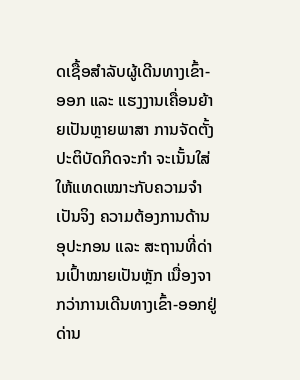ດເຊື້ອສຳລັບຜູ້ເດີນທາງເຂົ້າ-ອອກ ແລະ ແຮງງານເຄື່ອນຍ້າຍເປັນຫຼາຍພາສາ ການຈັດຕັ້ງປະຕິບັດກິດຈະກຳ ຈະເນັ້ນໃສ່ໃຫ້ແທດເໝາະກັບຄວາມຈຳເປັນຈິງ ຄວາມຕ້ອງການດ້ານອຸປະກອນ ແລະ ສະຖານທີ່ດ່ານເປົ້າໝາຍເປັນຫຼັກ ເນື່ອງຈາກວ່າການເດີນທາງເຂົ້າ-ອອກຢູ່ດ່ານ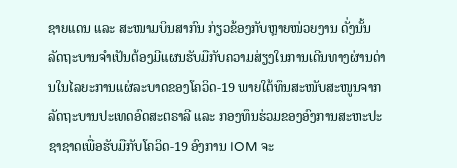ຊາຍແດນ ແລະ ສະໜາມບິນສາກົນ ກ່ຽວຂ້ອງກັບຫຼາຍໜ່ວຍງານ ດັ່ງນັ້ນ ລັດຖະບານຈຳເປັນຕ້ອງມີແຜນຮັບມືກັບຄວາມສ່ຽງໃນການເດີນທາງຜ່ານດ່ານໃນໄລຍະການແຜ່ລະບາດຂອງໂຄວິດ-19 ພາຍໃຕ້ທຶນສະໜັບສະໜູນຈາກລັດຖະບານປະເທດອົດສະຕຣາລີ ແລະ ກອງທຶນຮ່ວມຂອງອົງການສະຫະປະຊາຊາດເພື່ອຮັບມືກັບໂຄວິດ-19 ອົງການ IOM ຈະ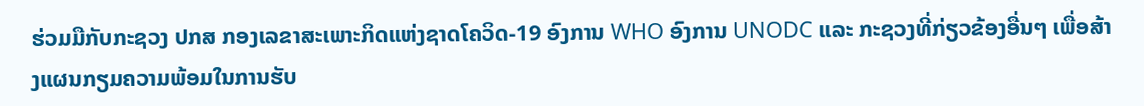ຮ່ວມມືກັບກະຊວງ ປກສ ກອງເລຂາສະເພາະກິດແຫ່ງຊາດໂຄວິດ-19 ອົງການ WHO ອົງການ UNODC ແລະ ກະຊວງທີ່ກ່ຽວຂ້ອງອື່ນໆ ເພື່ອສ້າງແຜນກຽມຄວາມພ້ອມໃນການຮັບ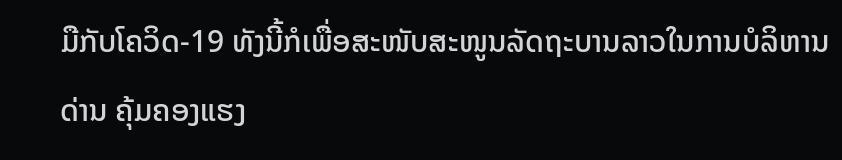ມືກັບໂຄວິດ-19 ທັງນີ້ກໍເພື່ອສະໜັບສະໜູນລັດຖະບານລາວໃນການບໍລິຫານດ່ານ ຄຸ້ມຄອງແຮງ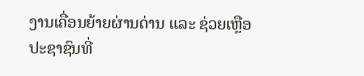ງານເຄື່ອນຍ້າຍຜ່ານດ່ານ ແລະ ຊ່ວຍເຫຼືອປະຊາຊົນທີ່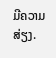ມີຄວາມສ່ຽງ.